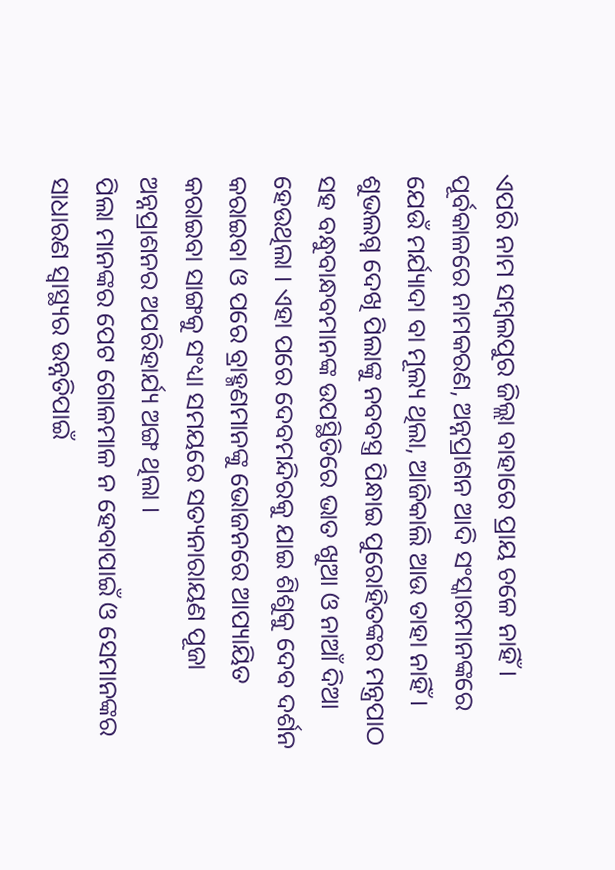ଏପରି ନାମ ସମ୍ବଲପୁର ଜିଲ୍ଲା ବାହାରେ ପ୍ରାୟ ଚଳେ ନାହିଁ । ପୂର୍ବକାଳରେ ନାମକରଣ, ଅନ୍ନପ୍ରାଶନ ଆଦି ସଂସ୍କାରମାନଙ୍କରେ ଯେଉଁ ମର୍ଯ୍ୟାଦା ବା ମୂଲ୍ୟ ଥିଲା, ଆଜିକାଲି ଆଉ ତାହା ନାହିଁ । ଶୁଭଲଗ୍ନ ଦେଖି ପିଲାଙ୍କୁ ନବବସ୍ତ୍ର ପିନ୍ଧାଇ ପୁରୋହିତଙ୍କର ମନ୍ତ୍ରପାଠ ସହ ବନ୍ଧୁବାନ୍ଧବମାନଙ୍କ ଉପସ୍ଥିତିରେ ଭାତ ଖୁଆ ଓ ନାଆଁ ଦିଆ ହେଉଥିଲା । ଏହା ପରେ ଦେବମନ୍ଦିରକୁ ଯାଇ ଶିଶୁକୁ ଦେବ ଦର୍ଶନ କରାଇବା ଓ ପରେ ବ୍ରାହ୍ମଣମାନଙ୍କୁ ଭୋଜନରେ ଆପ୍ୟାୟିତ କରାଇବା ସାଙ୍ଗକୁ ସଂଧ୍ୟା ସମୟରେ ସତ୍ୟନାରାୟଣ ପୂଜା ଅନ୍ନପ୍ରାଶନର ଅପରିହାର୍ଯ୍ୟ ଅଙ୍ଗ ଥିଲା ।
ପିଲା ମାନଙ୍କର ପେଟ ଗୋଳମାଳ ନ ହେବାପାଇଁ ଓ ସେମାନଙ୍କର ସାଧାରଣ ସ୍ୱାସ୍ଥ୍ୟର ଉନ୍ନତିପାଇଁ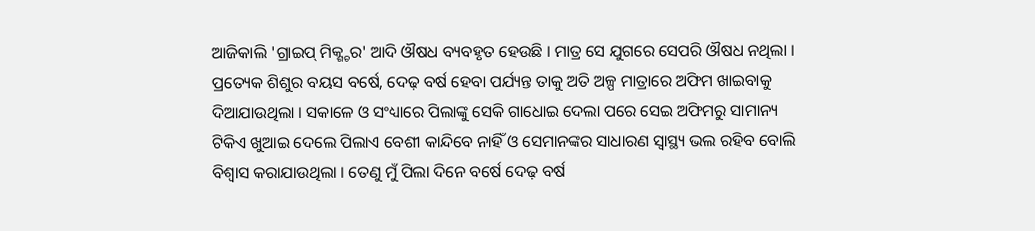ଆଜିକାଲି 'ଗ୍ରାଇପ୍ ମିକ୍ଶ୍ଚର' ଆଦି ଔଷଧ ବ୍ୟବହୃତ ହେଉଛି । ମାତ୍ର ସେ ଯୁଗରେ ସେପରି ଔଷଧ ନଥିଲା । ପ୍ରତ୍ୟେକ ଶିଶୁର ବୟସ ବର୍ଷେ, ଦେଢ଼ ବର୍ଷ ହେବା ପର୍ଯ୍ୟନ୍ତ ତାକୁ ଅତି ଅଳ୍ପ ମାତ୍ରାରେ ଅଫିମ ଖାଇବାକୁ ଦିଆଯାଉଥିଲା । ସକାଳେ ଓ ସଂଧ୍ୟାରେ ପିଲାଙ୍କୁ ସେକି ଗାଧୋଇ ଦେଲା ପରେ ସେଇ ଅଫିମରୁ ସାମାନ୍ୟ ଟିକିଏ ଖୁଆଇ ଦେଲେ ପିଲାଏ ବେଶୀ କାନ୍ଦିବେ ନାହିଁ ଓ ସେମାନଙ୍କର ସାଧାରଣ ସ୍ୱାସ୍ଥ୍ୟ ଭଲ ରହିବ ବୋଲି ବିଶ୍ୱାସ କରାଯାଉଥିଲା । ତେଣୁ ମୁଁ ପିଲା ଦିନେ ବର୍ଷେ ଦେଢ଼ ବର୍ଷ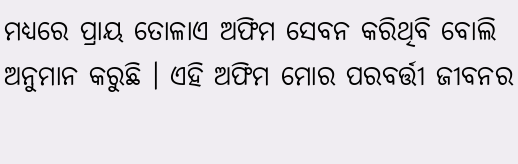ମଧ୍ୟରେ ପ୍ରାୟ ତୋଳାଏ ଅଫିମ ସେବନ କରିଥିବି ବୋଲି ଅନୁମାନ କରୁଛି । ଏହି ଅଫିମ ମୋର ପରବର୍ତ୍ତୀ ଜୀବନର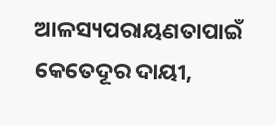ଆଳସ୍ୟପରାୟଣତାପାଇଁ କେତେଦୂର ଦାୟୀ,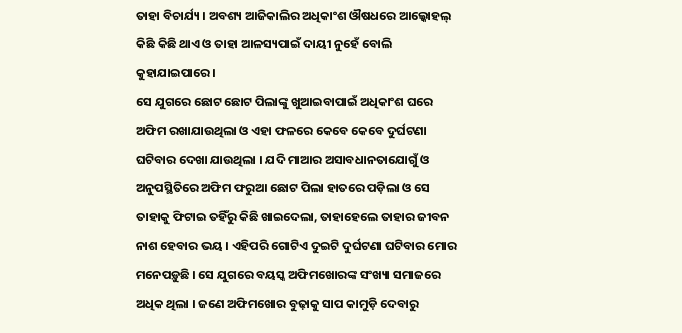ତାହା ବିଚାର୍ଯ୍ୟ । ଅବଶ୍ୟ ଆଜିକାଲିର ଅଧିକାଂଶ ଔଷଧରେ ଆଲ୍କୋହଲ୍ କିଛି କିଛି ଥାଏ ଓ ତାହା ଆଳସ୍ୟପାଇଁ ଦାୟୀ ନୁହେଁ ବୋଲି କୁହାଯାଇପାରେ ।
ସେ ଯୁଗରେ ଛୋଟ ଛୋଟ ପିଲାଙ୍କୁ ଖୁଆଇବାପାଇଁ ଅଧିକାଂଶ ଘରେ ଅଫିମ ରଖାଯାଉଥିଲା ଓ ଏହା ଫଳରେ କେବେ କେବେ ଦୁର୍ଘଟଣା ଘଟିବାର ଦେଖା ଯାଉଥିଲା । ଯଦି ମାଆର ଅସାବଧାନତାଯୋଗୁଁ ଓ ଅନୁପସ୍ଥିତିରେ ଅଫିମ ଫରୁଆ ଛୋଟ ପିଲା ହାତରେ ପଡ଼ିଲା ଓ ସେ ତାହାକୁ ଫିଟାଇ ତହିଁରୁ କିଛି ଖାଇଦେଲା, ତାହାହେଲେ ତାହାର ଜୀବନ ନାଶ ହେବାର ଭୟ । ଏହିପରି ଗୋଟିଏ ଦୁଇଟି ଦୁର୍ଘଟଣା ଘଟିବାର ମୋର ମନେପଡ଼ୁଛି । ସେ ଯୁଗରେ ବୟସ୍କ ଅଫିମଖୋରଙ୍କ ସଂଖ୍ୟା ସମାଜରେ ଅଧିକ ଥିଲା । ଜଣେ ଅଫିମଖୋର ବୁଢ଼ାକୁ ସାପ କାମୁଡ଼ି ଦେବାରୁ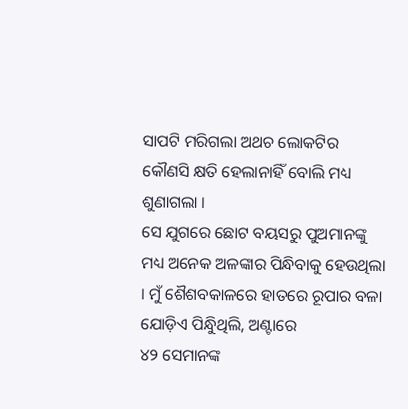ସାପଟି ମରିଗଲା ଅଥଚ ଲୋକଟିର କୌଣସି କ୍ଷତି ହେଲାନାହିଁ ବୋଲି ମଧ୍ୟ ଶୁଣାଗଲା ।
ସେ ଯୁଗରେ ଛୋଟ ବୟସରୁ ପୁଅମାନଙ୍କୁ ମଧ୍ୟ ଅନେକ ଅଳଙ୍କାର ପିନ୍ଧିବାକୁ ହେଉଥିଲା । ମୁଁ ଶୈଶବକାଳରେ ହାତରେ ରୂପାର ବଳା ଯୋଡ଼ିଏ ପିନ୍ଧୁିଥିଲି, ଅଣ୍ଟାରେ
୪୨ ସେମାନଙ୍କ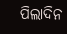ପିଲାଦିନ